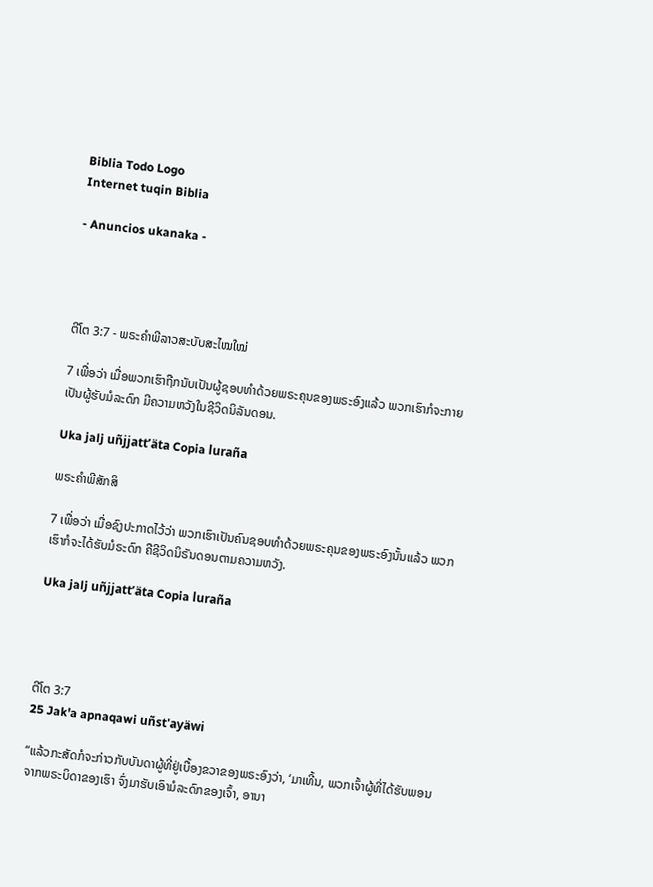Biblia Todo Logo
Internet tuqin Biblia

- Anuncios ukanaka -




ຕີໂຕ 3:7 - ພຣະຄຳພີລາວສະບັບສະໄໝໃໝ່

7 ເພື່ອວ່າ ເມື່ອພວກເຮົາຖືກນັບເປັນຜູ້ຊອບທຳດ້ວຍພຣະຄຸນຂອງພຣະອົງແລ້ວ ພວກເຮົາກໍຈະກາຍເປັນຜູ້ຮັບມໍລະດົກ ມີຄວາມຫວັງໃນຊີວິດນິລັນດອນ.

Uka jalj uñjjattʼäta Copia luraña

ພຣະຄຳພີສັກສິ

7 ເພື່ອວ່າ ເມື່ອຊົງປະກາດໄວ້ວ່າ ພວກເຮົາເປັນຄົນຊອບທຳດ້ວຍພຣະຄຸນຂອງພຣະອົງນັ້ນແລ້ວ ພວກເຮົາກໍຈະໄດ້ຮັບມໍຣະດົກ ຄືຊີວິດນິຣັນດອນຕາມຄວາມຫວັງ.

Uka jalj uñjjattʼäta Copia luraña




ຕີໂຕ 3:7
25 Jak'a apnaqawi uñst'ayäwi

“ແລ້ວກະສັດກໍຈະກ່າວກັບບັນດາຜູ້ທີ່ຢູ່ເບື້ອງຂວາຂອງພຣະອົງວ່າ, ‘ມາເທີ້ນ, ພວກເຈົ້າຜູ້ທີ່ໄດ້ຮັບພອນຈາກພຣະບິດາຂອງເຮົາ ຈົ່ງມາຮັບເອົາມໍລະດົກຂອງເຈົ້າ, ອານາ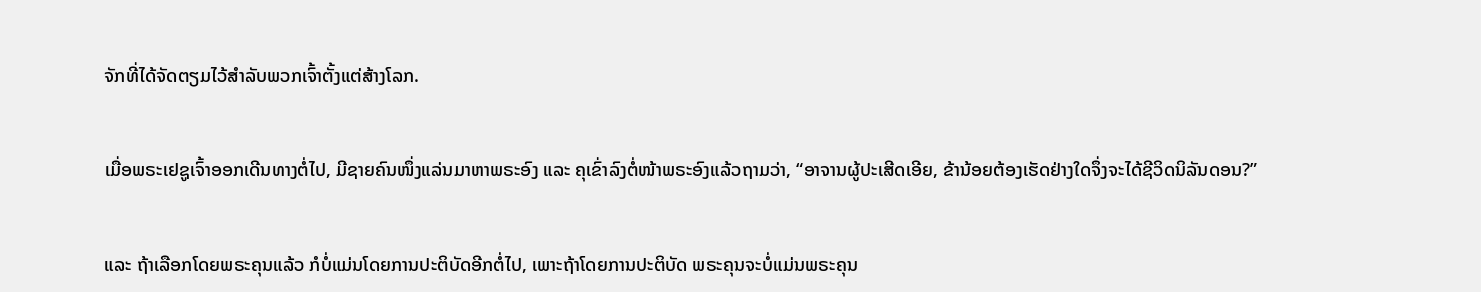ຈັກທີ່ໄດ້ຈັດຕຽມໄວ້ສຳລັບພວກເຈົ້າຕັ້ງແຕ່ສ້າງໂລກ.


ເມື່ອພຣະເຢຊູເຈົ້າອອກເດີນທາງຕໍ່ໄປ, ມີຊາຍຄົນໜຶ່ງແລ່ນມາຫາພຣະອົງ ແລະ ຄຸເຂົ່າລົງຕໍ່ໜ້າພຣະອົງແລ້ວຖາມວ່າ, “ອາຈານຜູ້ປະເສີດເອີຍ, ຂ້ານ້ອຍຕ້ອງເຮັດຢ່າງໃດຈຶ່ງຈະໄດ້ຊີວິດນິລັນດອນ?”


ແລະ ຖ້າເລືອກໂດຍພຣະຄຸນແລ້ວ ກໍບໍ່ແມ່ນໂດຍການປະຕິບັດອີກຕໍ່ໄປ, ເພາະຖ້າໂດຍການປະຕິບັດ ພຣະຄຸນຈະບໍ່ແມ່ນພຣະຄຸນ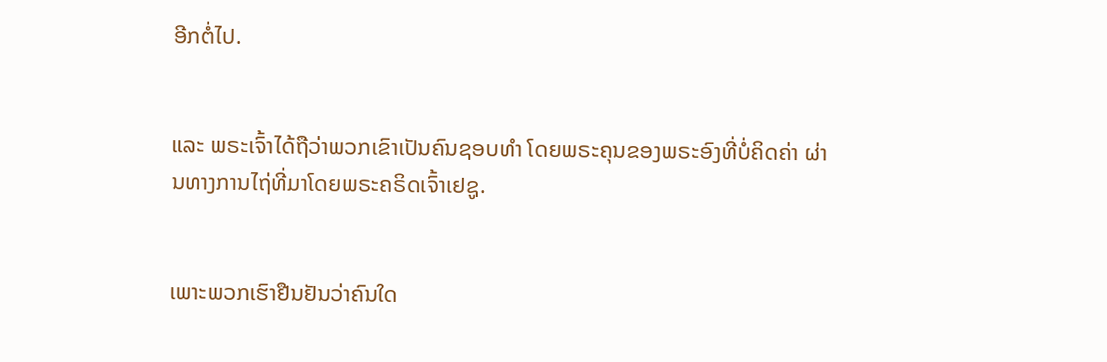ອີກຕໍ່ໄປ.


ແລະ ພຣະເຈົ້າໄດ້ຖືວ່າພວກເຂົາເປັນຄົນຊອບທຳ ໂດຍພຣະຄຸນຂອງພຣະອົງທີ່ບໍ່ຄິດຄ່າ ຜ່ານທາງການໄຖ່ທີ່ມາໂດຍພຣະຄຣິດເຈົ້າເຢຊູ.


ເພາະພວກເຮົາຢືນຢັນວ່າຄົນໃດ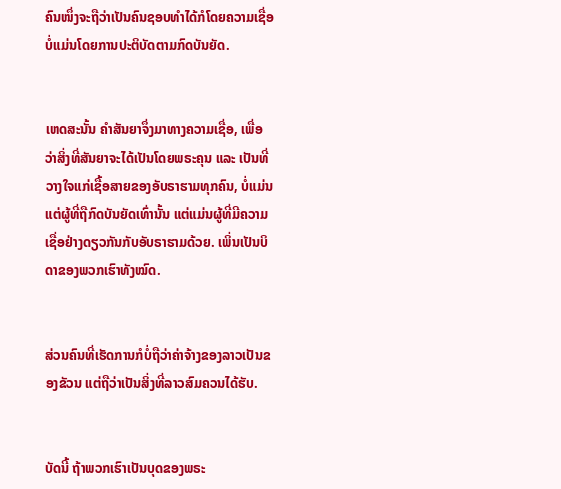ຄົນໜຶ່ງຈະຖືວ່າເປັນຄົນຊອບທຳໄດ້ກໍໂດຍຄວາມເຊື່ອ ບໍ່ແມ່ນໂດຍການປະຕິບັດຕາມກົດບັນຍັດ.


ເຫດສະນັ້ນ ຄຳສັນຍາຈຶ່ງມາທາງຄວາມເຊື່ອ, ເພື່ອວ່າສິ່ງທີ່ສັນຍາຈະໄດ້ເປັນໂດຍພຣະຄຸນ ແລະ ເປັນທີ່ວາງໃຈແກ່ເຊື້ອສາຍຂອງອັບຣາຮາມທຸກຄົນ, ບໍ່ແມ່ນແຕ່ຜູ້ທີ່ຖືກົດບັນຍັດເທົ່ານັ້ນ ແຕ່ແມ່ນຜູ້ທີ່ມີຄວາມເຊື່ອຢ່າງດຽວກັນກັບອັບຣາຮາມດ້ວຍ. ເພິ່ນເປັນບິດາຂອງພວກເຮົາທັງໝົດ.


ສ່ວນຄົນທີ່ເຮັດການກໍບໍ່ຖືວ່າຄ່າຈ້າງຂອງລາວເປັນຂອງຂັວນ ແຕ່ຖືວ່າເປັນສິ່ງທີ່ລາວສົມຄວນໄດ້ຮັບ.


ບັດນີ້ ຖ້າພວກເຮົາເປັນບຸດຂອງພຣະ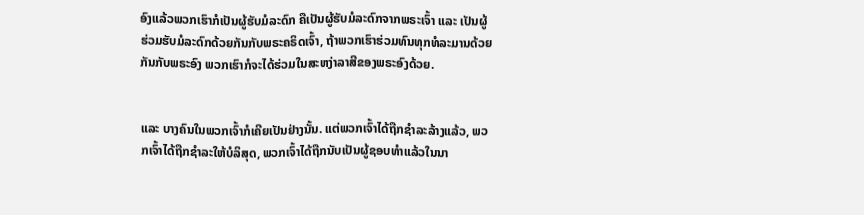ອົງແລ້ວພວກເຮົາກໍເປັນຜູ້ຮັບມໍລະດົກ ຄືເປັນຜູ້ຮັບມໍລະດົກຈາກພຣະເຈົ້າ ແລະ ເປັນຜູ້ຮ່ວມຮັບມໍລະດົກດ້ວຍກັນກັບພຣະຄຣິດເຈົ້າ, ຖ້າພວກເຮົາຮ່ວມທົນທຸກທໍລະມານດ້ວຍກັນກັບພຣະອົງ ພວກເຮົາກໍຈະໄດ້ຮ່ວມໃນສະຫງ່າລາສີຂອງພຣະອົງດ້ວຍ.


ແລະ ບາງຄົນໃນພວກເຈົ້າກໍເຄີຍເປັນຢ່າງນັ້ນ. ແຕ່ພວກເຈົ້າໄດ້ຖືກຊຳລະລ້າງແລ້ວ, ພວກເຈົ້າໄດ້ຖືກຊຳລະໃຫ້ບໍລິສຸດ, ພວກເຈົ້າໄດ້ຖືກນັບເປັນຜູ້ຊອບທຳແລ້ວໃນນາ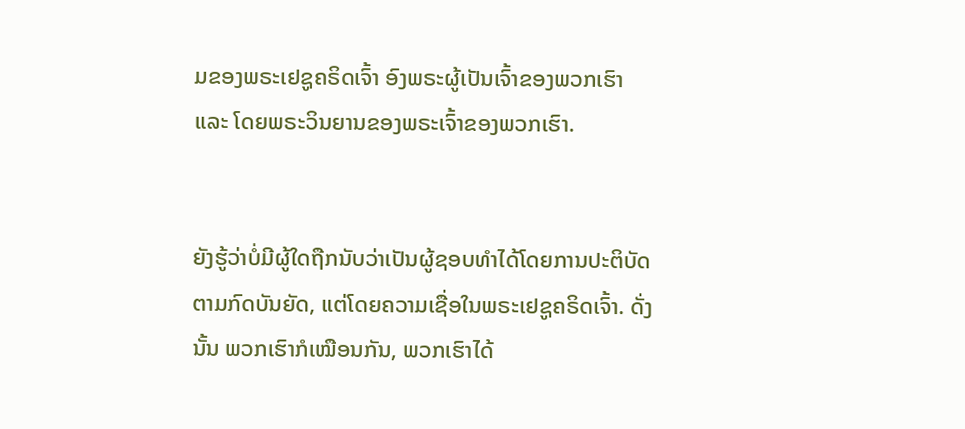ມຂອງພຣະເຢຊູຄຣິດເຈົ້າ ອົງພຣະຜູ້ເປັນເຈົ້າຂອງພວກເຮົາ ແລະ ໂດຍພຣະວິນຍານຂອງພຣະເຈົ້າຂອງພວກເຮົາ.


ຍັງຮູ້ວ່າບໍ່ມີຜູ້ໃດຖືກນັບວ່າເປັນຜູ້ຊອບທຳໄດ້ໂດຍການປະຕິບັດຕາມກົດບັນຍັດ, ແຕ່ໂດຍຄວາມເຊື່ອໃນພຣະເຢຊູຄຣິດເຈົ້າ. ດັ່ງນັ້ນ ພວກເຮົາກໍເໝືອນກັນ, ພວກເຮົາໄດ້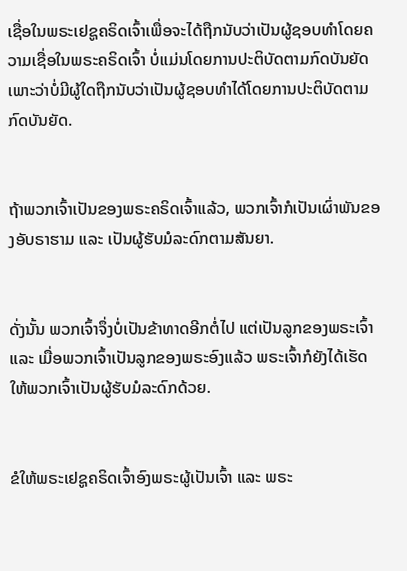ເຊື່ອໃນພຣະເຢຊູຄຣິດເຈົ້າເພື່ອຈະໄດ້ຖືກນັບວ່າເປັນຜູ້ຊອບທຳໂດຍຄວາມເຊື່ອໃນພຣະຄຣິດເຈົ້າ ບໍ່ແມ່ນໂດຍການປະຕິບັດຕາມກົດບັນຍັດ ເພາະວ່າບໍ່ມີຜູ້ໃດຖືກນັບວ່າເປັນຜູ້ຊອບທຳໄດ້ໂດຍການປະຕິບັດຕາມກົດບັນຍັດ.


ຖ້າພວກເຈົ້າເປັນຂອງພຣະຄຣິດເຈົ້າແລ້ວ, ພວກເຈົ້າກໍເປັນເຜົ່າພັນຂອງອັບຣາຮາມ ແລະ ເປັນຜູ້ຮັບມໍລະດົກຕາມສັນຍາ.


ດັ່ງນັ້ນ ພວກເຈົ້າຈຶ່ງບໍ່ເປັນຂ້າທາດອີກຕໍ່ໄປ ແຕ່ເປັນລູກຂອງພຣະເຈົ້າ ແລະ ເມື່ອພວກເຈົ້າເປັນລູກຂອງພຣະອົງແລ້ວ ພຣະເຈົ້າກໍຍັງໄດ້ເຮັດໃຫ້ພວກເຈົ້າເປັນຜູ້ຮັບມໍລະດົກດ້ວຍ.


ຂໍໃຫ້ພຣະເຢຊູຄຣິດເຈົ້າອົງພຣະຜູ້ເປັນເຈົ້າ ແລະ ພຣະ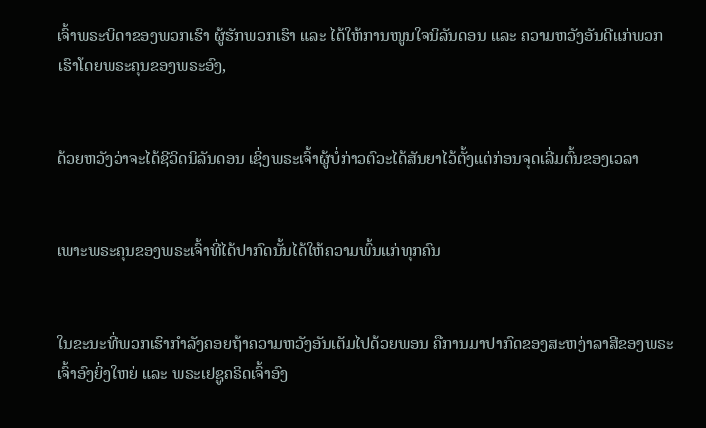ເຈົ້າພຣະບິດາຂອງພວກເຮົາ ຜູ້ຮັກພວກເຮົາ ແລະ ໄດ້ໃຫ້ການໜູນໃຈນິລັນດອນ ແລະ ຄວາມຫວັງອັນດີແກ່ພວກເຮົາໂດຍພຣະຄຸນຂອງພຣະອົງ,


ດ້ວຍຫວັງວ່າຈະໄດ້ຊີວິດນິລັນດອນ ເຊິ່ງພຣະເຈົ້າຜູ້ບໍ່ກ່າວຕົວະໄດ້ສັນຍາໄວ້ຕັ້ງແຕ່ກ່ອນຈຸດເລີ່ມຕົ້ນຂອງເວລາ


ເພາະພຣະຄຸນຂອງພຣະເຈົ້າທີ່ໄດ້ປາກົດນັ້ນໄດ້ໃຫ້ຄວາມພົ້ນແກ່ທຸກຄົນ


ໃນຂະນະທີ່ພວກເຮົາກຳລັງຄອຍຖ້າຄວາມຫວັງອັນເຕັມໄປດ້ວຍພອນ ຄືການມາປາກົດຂອງສະຫງ່າລາສີຂອງພຣະເຈົ້າອົງຍິ່ງໃຫຍ່ ແລະ ພຣະເຢຊູຄຣິດເຈົ້າອົງ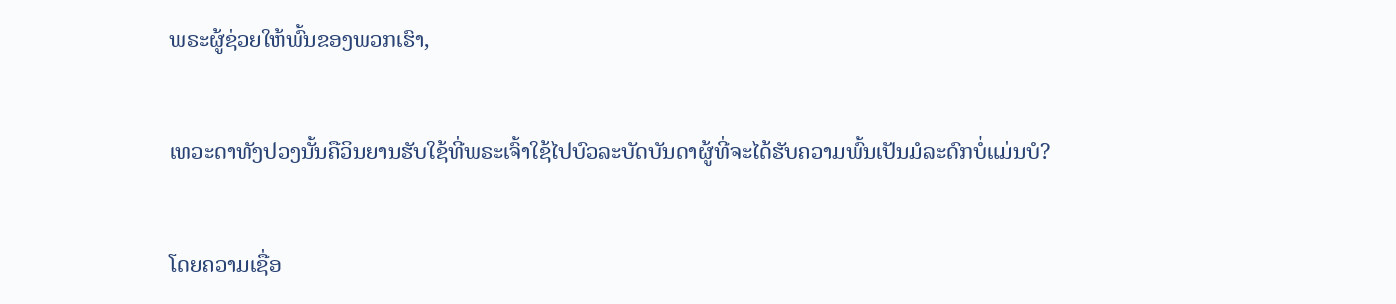ພຣະຜູ້ຊ່ວຍໃຫ້ພົ້ນຂອງພວກເຮົາ,


ເທວະດາທັງປວງນັ້ນຄືວິນຍານຮັບໃຊ້ທີ່ພຣະເຈົ້າໃຊ້ໄປບົວລະບັດບັນດາຜູ້ທີ່ຈະໄດ້ຮັບຄວາມພົ້ນເປັນມໍລະດົກບໍ່ແມ່ນບໍ?


ໂດຍຄວາມເຊື່ອ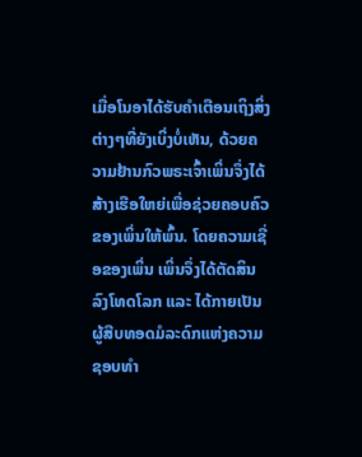ເມື່ອໂນອາໄດ້ຮັບຄຳເຕືອນເຖິງສິ່ງຕ່າງໆທີ່ຍັງເບິ່ງບໍ່ເຫັນ, ດ້ວຍຄວາມຢ້ານກົວພຣະເຈົ້າເພິ່ນຈຶ່ງໄດ້ສ້າງເຮືອໃຫຍ່ເພື່ອຊ່ວຍຄອບຄົວຂອງເພິ່ນໃຫ້ພົ້ນ. ໂດຍຄວາມເຊື່ອຂອງເພິ່ນ ເພິ່ນຈຶ່ງໄດ້ຕັດສິນລົງໂທດໂລກ ແລະ ໄດ້ກາຍເປັນຜູ້ສືບທອດມໍລະດົກແຫ່ງຄວາມຊອບທຳ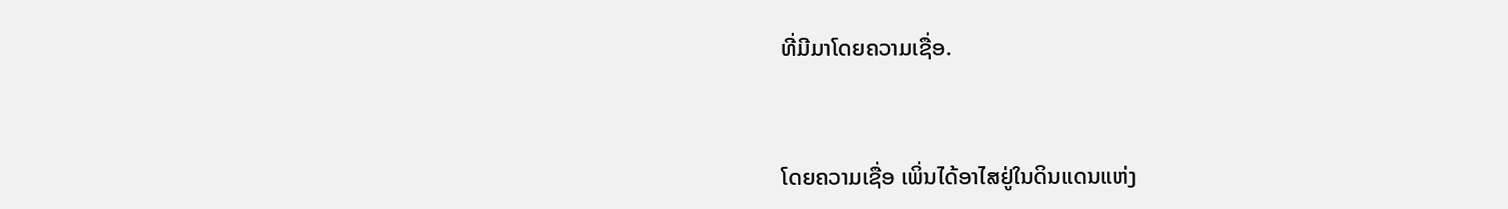ທີ່ມີມາໂດຍຄວາມເຊື່ອ.


ໂດຍຄວາມເຊື່ອ ເພິ່ນໄດ້ອາໄສຢູ່ໃນດິນແດນແຫ່ງ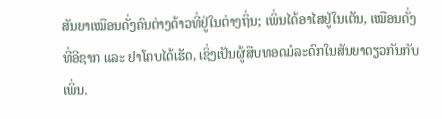ສັນຍາເໝືອນດັ່ງຄົນຕ່າງດ້າວທີ່ຢູ່ໃນຕ່າງຖິ່ນ; ເພິ່ນໄດ້ອາໄສຢູ່ໃນເຕັນ, ເໝືອນດັ່ງທີ່ອີຊາກ ແລະ ຢາໂຄບໄດ້ເຮັດ, ເຊິ່ງເປັນຜູ້ສືບທອດມໍລະດົກໃນສັນຍາດຽວກັນກັບເພິ່ນ.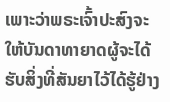ເພາະວ່າພຣະເຈົ້າປະສົງຈະໃຫ້ບັນດາທາຍາດຜູ້ຈະໄດ້ຮັບສິ່ງທີ່ສັນຍາໄວ້ໄດ້ຮູ້ຢ່າງ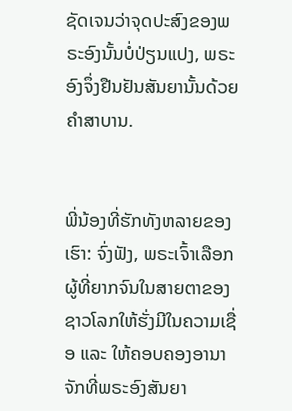ຊັດເຈນວ່າຈຸດປະສົງຂອງພຣະອົງນັ້ນບໍ່ປ່ຽນແປງ, ພຣະອົງຈຶ່ງຢືນຢັນສັນຍານັ້ນດ້ວຍຄຳສາບານ.


ພີ່ນ້ອງທີ່ຮັກທັງຫລາຍຂອງເຮົາ: ຈົ່ງຟັງ, ພຣະເຈົ້າເລືອກຜູ້ທີ່ຍາກຈົນໃນສາຍຕາຂອງຊາວໂລກໃຫ້ຮັ່ງມີໃນຄວາມເຊື່ອ ແລະ ໃຫ້ຄອບຄອງອານາຈັກທີ່ພຣະອົງສັນຍາ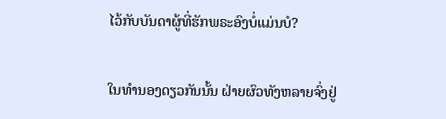ໄວ້ກັບບັນດາຜູ້ທີ່ຮັກພຣະອົງບໍ່ແມ່ນບໍ?


ໃນທຳນອງດຽວກັນນັ້ນ ຝ່າຍຜົວທັງຫລາຍຈົ່ງຢູ່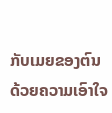ກັບເມຍຂອງຕົນດ້ວຍຄວາມເອົາໃຈ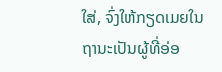ໃສ່, ຈົ່ງໃຫ້ກຽດເມຍໃນຖານະເປັນຜູ້ທີ່ອ່ອ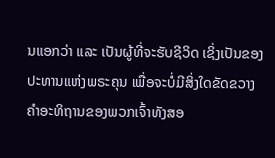ນແອກວ່າ ແລະ ເປັນຜູ້ທີ່ຈະຮັບຊີວິດ ເຊິ່ງເປັນຂອງປະທານແຫ່ງພຣະຄຸນ ເພື່ອຈະບໍ່ມີສິ່ງໃດຂັດຂວາງຄຳອະທິຖານຂອງພວກເຈົ້າທັງສອ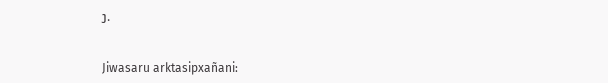ງ.


Jiwasaru arktasipxañani: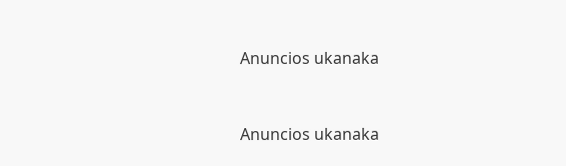Anuncios ukanaka


Anuncios ukanaka